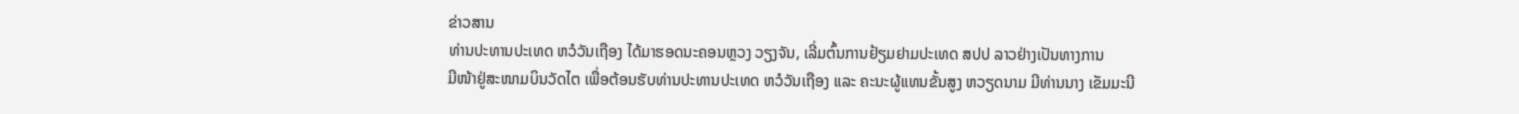ຂ່າວສານ
ທ່ານປະທານປະເທດ ຫວໍວັນເຖືອງ ໄດ້ມາຮອດນະຄອນຫຼວງ ວຽງຈັນ, ເລີ່ມຕົ້ນການຢ້ຽມຢາມປະເທດ ສປປ ລາວຢ່າງເປັນທາງການ
ມີໜ້າຢູ່ສະໜາມບິນວັດໄຕ ເພື່ອຕ້ອນຮັບທ່ານປະທານປະເທດ ຫວໍວັນເຖືອງ ແລະ ຄະນະຜູ້ແທນຂັ້ນສູງ ຫວຽດນາມ ມີທ່ານນາງ ເຂັມມະນີ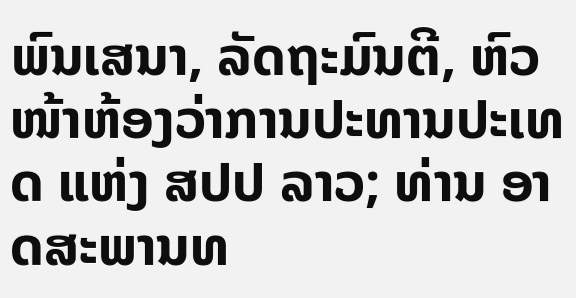ພົນເສນາ, ລັດຖະມົນຕີ, ຫົວໜ້າຫ້ອງວ່າການປະທານປະເທດ ແຫ່ງ ສປປ ລາວ; ທ່ານ ອາດສະພານທ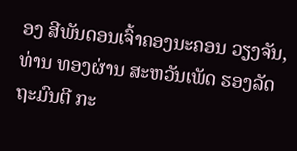ອງ ສີພັນດອນເຈົ້າຄອງນະຄອນ ວຽງຈັນ, ທ່ານ ທອງຜ່ານ ສະຫວັນເພັດ ຮອງລັດຖະມົນຕີ ກະ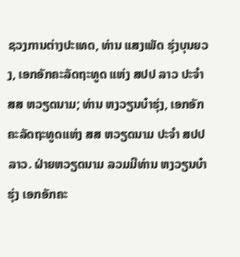ຊວງການຕ່າງປະເທດ, ທ່ານ ແສງເພັດ ຮຸ່ງບຸນຍວງ, ເອກອັກຄະລັດຖະທູດ ແຫ່ງ ສປປ ລາວ ປະຈຳ ສສ ຫວຽດນາມ; ທ່ານ ຫງວຽນບ໋າຮຸ່ງ, ເອກອັກຄະລັດຖະທູດແຫ່ງ ສສ ຫວຽດນາມ ປະຈຳ ສປປ ລາວ. ຝ່າຍຫວຽດນາມ ລວມມີທ່ານ ຫງວຽນບ໋າຮຸ່ງ ເອກອັກຄະ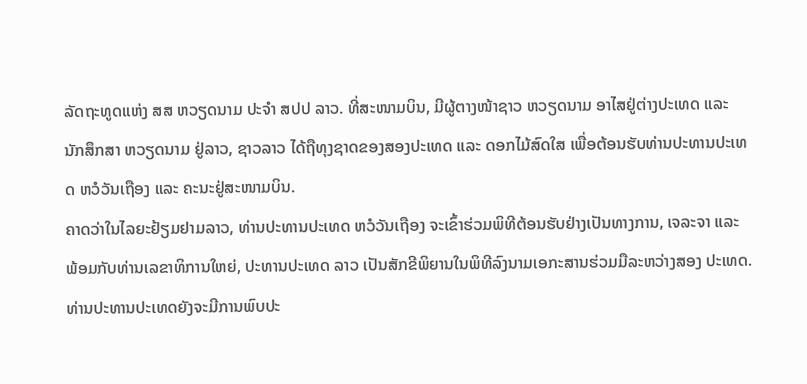ລັດຖະທູດແຫ່ງ ສສ ຫວຽດນາມ ປະຈຳ ສປປ ລາວ. ທີ່ສະໜາມບິນ, ມີຜູ້ຕາງໜ້າຊາວ ຫວຽດນາມ ອາໄສຢູ່ຕ່າງປະເທດ ແລະ ນັກສຶກສາ ຫວຽດນາມ ຢູ່ລາວ, ຊາວລາວ ໄດ້ຖືທຸງຊາດຂອງສອງປະເທດ ແລະ ດອກໄມ້ສົດໃສ ເພື່ອຕ້ອນຮັບທ່ານປະທານປະເທດ ຫວໍວັນເຖືອງ ແລະ ຄະນະຢູ່ສະໜາມບິນ.
ຄາດວ່າໃນໄລຍະຢ້ຽມຢາມລາວ, ທ່ານປະທານປະເທດ ຫວໍວັນເຖືອງ ຈະເຂົ້າຮ່ວມພິທີຕ້ອນຮັບຢ່າງເປັນທາງການ, ເຈລະຈາ ແລະ ພ້ອມກັບທ່ານເລຂາທິການໃຫຍ່, ປະທານປະເທດ ລາວ ເປັນສັກຂີພິຍານໃນພິທີລົງນາມເອກະສານຮ່ວມມືລະຫວ່າງສອງ ປະເທດ. ທ່ານປະທານປະເທດຍັງຈະມີການພົບປະ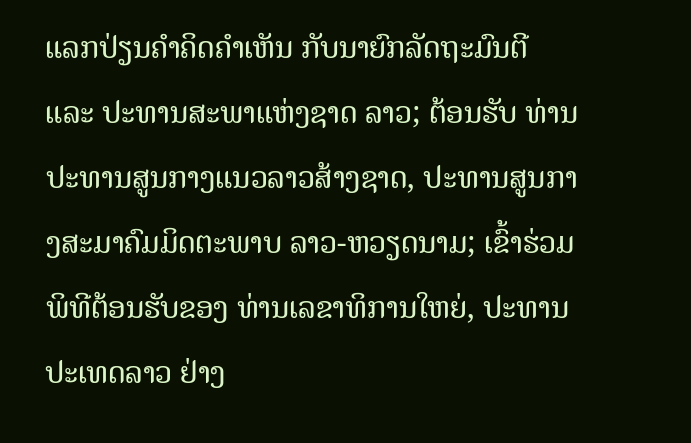ແລກປ່ຽນຄຳຄິດຄຳເຫັນ ກັບນາຍົກລັດຖະມົນຕີ ແລະ ປະທານສະພາແຫ່ງຊາດ ລາວ; ຕ້ອນຮັບ ທ່ານປະທານສູນກາງແນວລາວສ້າງຊາດ, ປະທານສູນກາງສະມາຄົມມິດຕະພາບ ລາວ-ຫວຽດນາມ; ເຂົ້າຮ່ວມພິທີຕ້ອນຮັບຂອງ ທ່ານເລຂາທິການໃຫຍ່, ປະທານປະເທດລາວ ຢ່າງ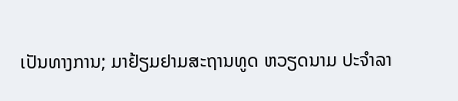ເປັນທາງການ; ມາຢ້ຽມຢາມສະຖານທູດ ຫວຽດນາມ ປະຈຳລາ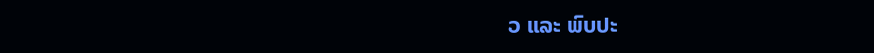ວ ແລະ ພົບປະ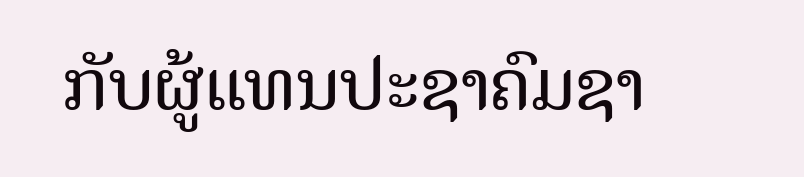ກັບຜູ້ແທນປະຊາຄົມຊາ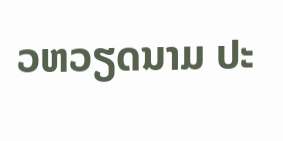ວຫວຽດນາມ ປະ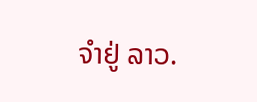ຈຳຢູ່ ລາວ.